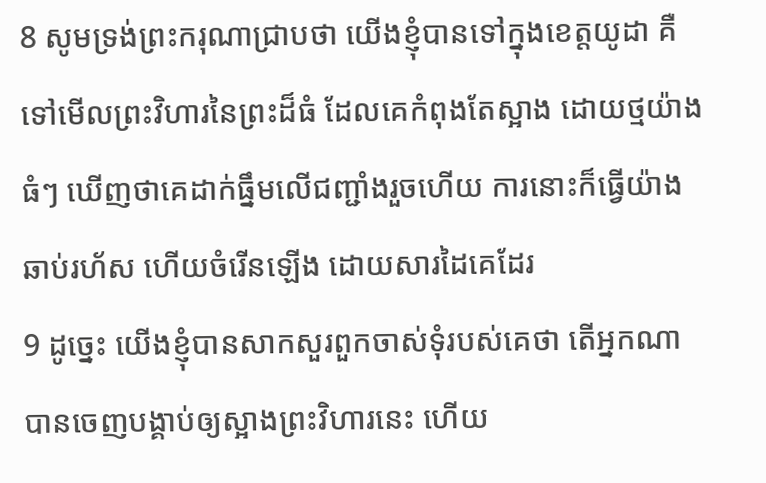8 សូមទ្រង់ព្រះករុណាជ្រាបថា យើងខ្ញុំបានទៅក្នុងខេត្តយូដា គឺទៅមើលព្រះវិហារនៃព្រះដ៏ធំ ដែលគេកំពុងតែស្អាង ដោយថ្មយ៉ាងធំៗ ឃើញថាគេដាក់ធ្នឹមលើជញ្ជាំងរួចហើយ ការនោះក៏ធ្វើយ៉ាងឆាប់រហ័ស ហើយចំរើនឡើង ដោយសារដៃគេដែរ
9 ដូច្នេះ យើងខ្ញុំបានសាកសួរពួកចាស់ទុំរបស់គេថា តើអ្នកណាបានចេញបង្គាប់ឲ្យស្អាងព្រះវិហារនេះ ហើយ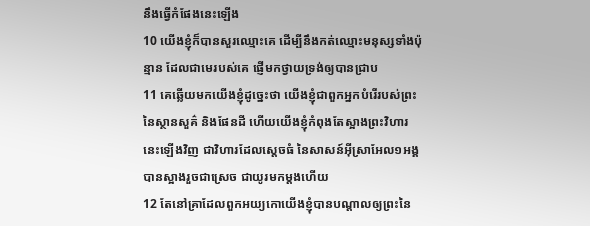នឹងធ្វើកំផែងនេះឡើង
10 យើងខ្ញុំក៏បានសួរឈ្មោះគេ ដើម្បីនឹងកត់ឈ្មោះមនុស្សទាំងប៉ុន្មាន ដែលជាមេរបស់គេ ផ្ញើមកថ្វាយទ្រង់ឲ្យបានជ្រាប
11 គេឆ្លើយមកយើងខ្ញុំដូច្នេះថា យើងខ្ញុំជាពួកអ្នកបំរើរបស់ព្រះនៃស្ថានសួគ៌ និងផែនដី ហើយយើងខ្ញុំកំពុងតែស្អាងព្រះវិហារនេះឡើងវិញ ជាវិហារដែលស្តេចធំ នៃសាសន៍អ៊ីស្រាអែល១អង្គ បានស្អាងរួចជាស្រេច ជាយូរមកម្តងហើយ
12 តែនៅគ្រាដែលពួកអយ្យកោយើងខ្ញុំបានបណ្តាលឲ្យព្រះនៃ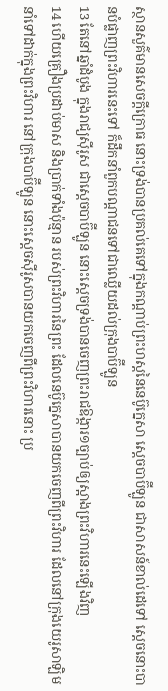ស្ថានសួគ៌មានសេចក្តីក្រោធ នោះទ្រង់បានប្រគល់គេទៅក្នុងកណ្តាប់ព្រះហស្តនៃនេប៊ូក្នេសា ស្តេចបាប៊ីឡូន ជាសាសន៍ខាល់ដេទៅ ស្តេចនោះបានបំផ្លាញព្រះវិហារនេះទៅ ក៏ដឹកនាំពួកបណ្តាជនទៅជាឈ្លើយដល់ក្រុងបាប៊ីឡូន
13 តែនៅឆ្នាំដំបូង ក្នុងរាជ្យស៊ីរូស ជាស្តេចបាប៊ីឡូន នោះស្តេចទ្រង់បានចេញព្រះរាជឱង្ការ១ច្បាប់ឲ្យស្អាងព្រះវិហារនេះឡើងវិញ
14 ហើយគ្រឿងប្រដាប់មាស និងប្រាក់ទាំងប៉ុន្មាន របស់ព្រះវិហារនៃព្រះ ដែលនេប៊ូក្នេសាបានយកចេញពីព្រះវិហារ ដែលនៅក្រុងយេរូសាឡិម នាំទៅដាក់ក្នុងព្រះវិហារ នៅក្រុងបាប៊ីឡូន នោះស្តេចស៊ីរូសបានយកចេញពីព្រះវិហារនោះ ប្រ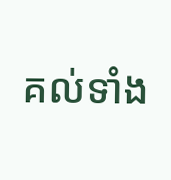គល់ទាំង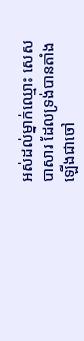អស់ដល់ម្នាក់ឈ្មោះ សេសបាសារ ដែលទ្រង់បានតាំងឡើងជាចៅ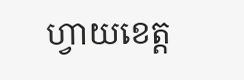ហ្វាយខេត្ត